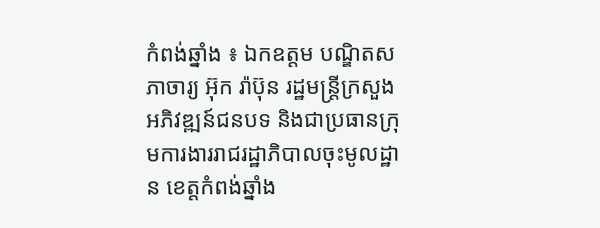កំពង់ឆ្នាំង ៖ ឯកឧត្តម បណ្ឌិតសភាចារ្យ អ៊ុក រ៉ាប៊ុន រដ្ឋមន្ត្រីក្រសួងអភិវឌ្ឍន៍ជនបទ និងជាប្រធានក្រុមការងាររាជរដ្ឋាភិបាលចុះមូលដ្ឋាន ខេត្តកំពង់ឆ្នាំង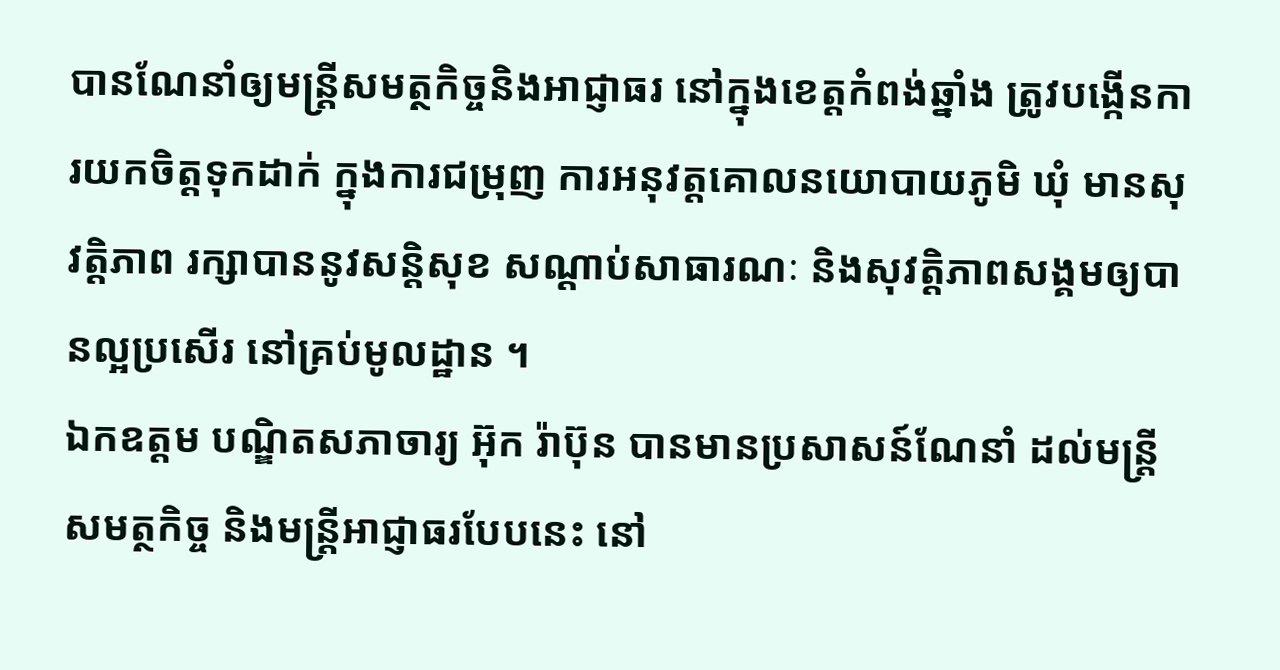បានណែនាំឲ្យមន្ត្រីសមត្ថកិច្ចនិងអាជ្ញាធរ នៅក្នុងខេត្តកំពង់ឆ្នាំង ត្រូវបង្កើនការយកចិត្តទុកដាក់ ក្នុងការជម្រុញ ការអនុវត្តគោលនយោបាយភូមិ ឃុំ មានសុវត្តិភាព រក្សាបាននូវសន្តិសុខ សណ្តាប់សាធារណៈ និងសុវត្តិភាពសង្គមឲ្យបានល្អប្រសើរ នៅគ្រប់មូលដ្ឋាន ។
ឯកឧត្តម បណ្ឌិតសភាចារ្យ អ៊ុក រ៉ាប៊ុន បានមានប្រសាសន៍ណែនាំ ដល់មន្ត្រីសមត្ថកិច្ច និងមន្ត្រីអាជ្ញាធរបែបនេះ នៅ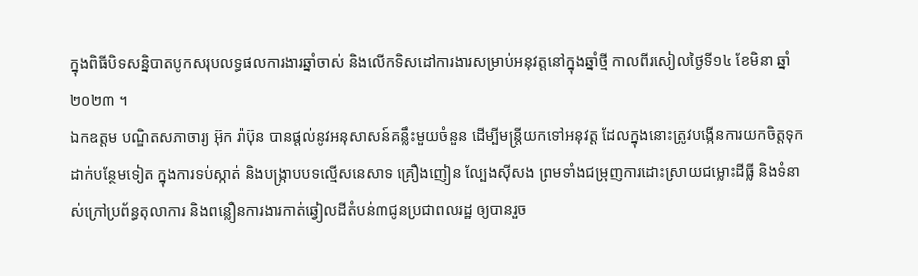ក្នុងពិធីបិទសន្និបាតបូកសរុបលទ្ធផលការងារឆ្នាំចាស់ និងលើកទិសដៅការងារសម្រាប់អនុវត្តនៅក្នុងឆ្នាំថ្មី កាលពីរសៀលថ្ងៃទី១៤ ខែមិនា ឆ្នាំ២០២៣ ។
ឯកឧត្តម បណ្ឌិតសភាចារ្យ អ៊ុក រ៉ាប៊ុន បានផ្តល់នូវអនុសាសន៍គន្លឹះមួយចំនួន ដើម្បីមន្ត្រីយកទៅអនុវត្ត ដែលក្នុងនោះត្រូវបង្កើនការយកចិត្តទុកដាក់បន្ថែមទៀត ក្នុងការទប់ស្កាត់ និងបង្ក្រាបបទល្មើសនេសាទ គ្រឿងញៀន ល្បែងស៊ីសង ព្រមទាំងជម្រុញការដោះស្រាយជម្លោះដីធ្លី និងទំនាស់ក្រៅប្រព័ន្ធតុលាការ និងពន្លឿនការងារកាត់ឆ្វៀលដីតំបន់៣ជូនប្រជាពលរដ្ឋ ឲ្យបានរួច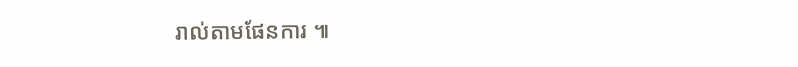រាល់តាមផែនការ ៕